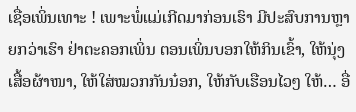ເຊື່ອເພິ່ນເທາະ ! ເພາະພໍ່ແມ່ເກີດມາກ່ອນເຮົາ ມີປະສົບການຫຼາຍກວ່າເຮົາ ຢ່າຕະຄອກເພິ່ນ ຕອນເພິ່ນບອກໃຫ້ກິນເຂົ້າ, ໃຫ້ນຸ່ງເສື້ອຜ້າໜາ, ໃຫ້ໃສ່ໝວກກັນນ໋ອກ, ໃຫ້ກັບເຮືອນໄວໆ ໃຫ້… ອື່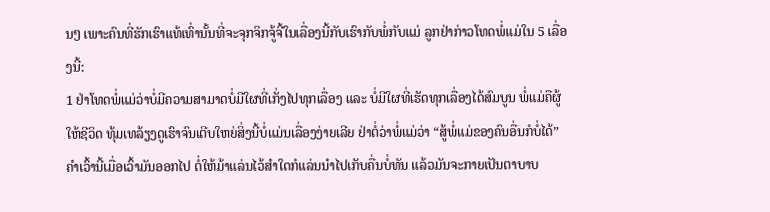ນໆ ເພາະຄົນທີ່ຮັກເຮົາແທ້ເທົ່ານັ້ນທີ່ຈະຈຸກຈິກຈູ້ຈີ້ໃນເລື່ອງນີ້ກັບເຮົາກັບພໍ່ກັບແມ່ ລູກຢ່າກ່າວໂທດພໍ່ແມ່ໃນ 5 ເລື່ອງນີ້:
1 ຢ່າໂທດພໍ່ແມ່ວ່າບໍ່ມີຄວາມສາມາດບໍ່ມີໃຜທີ່ເກັ່ງໄປທຸກເລື່ອງ ແລະ ບໍ່ມີໃຜທີ່ເຮັດທຸກເລື່ອງໄດ້ສົມບູນ ພໍ່ແມ່ຄືຜູ້ໃຫ້ຊີວິດ ທຸ້ມເທລ້ຽງດູເຮົາຈົນເຕີບໃຫຍ່ສິ່ງນີ້ບໍ່ແມ່ນເລື່ອງງ່າຍເລີຍ ຢ່າຕໍ່ວ່າພໍ່ແມ່ວ່າ “ສູ້ພໍ່ແມ່ຂອງຄົນອື່ນກໍບໍ່ໄດ້” ຄຳເວົ້ານີ້ເມື່ອເວົ້າມັນອອກໄປ ຕໍ່ໃຫ້ມ້າແລ່ນໄວ້ສຳໃດກໍແລ່ນນຳໄປເກັບຄື່ນບໍ່ທັນ ແລ້ວມັນຈະກາຍເປັນຕາບາບ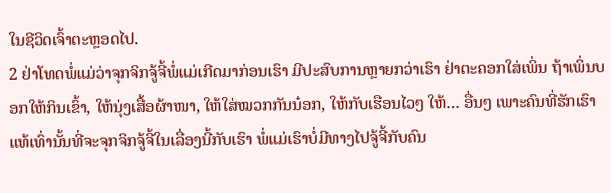ໃນຊີວິດເຈົ້າຕະຫຼອດໄປ.
2 ຢ່າໂທດພໍ່ແມ່ວ່າຈຸກຈິກຈູ້ຈີ້ພໍ່ແມ່ເກີດມາກ່ອນເຮົາ ມີປະສົບການຫຼາຍກວ່າເຮົາ ຢ່າຕະຄອກໃສ່ເພິ່ນ ຖ້າເພິ່ນບອກໃຫ້ກິນເຂົ້າ, ໃຫ້ນຸ່ງເສື້ອຜ້າໜາ, ໃຫ້ໃສ່ໝວກກັນນ໋ອກ, ໃຫ້ກັບເຮືອນໄວໆ ໃຫ້… ອື່ນໆ ເພາະຄົນທີ່ຮັກເຮົາແທ້ເທົ່ານັ້ນທີ່ຈະຈຸກຈິກຈູ້ຈີ້ໃນເລື່ອງນີ້ກັບເຮົາ ພໍ່ແມ່ເຮົາບໍ່ມີທາງໄປຈູ້ຈີ້ກັບຄົນ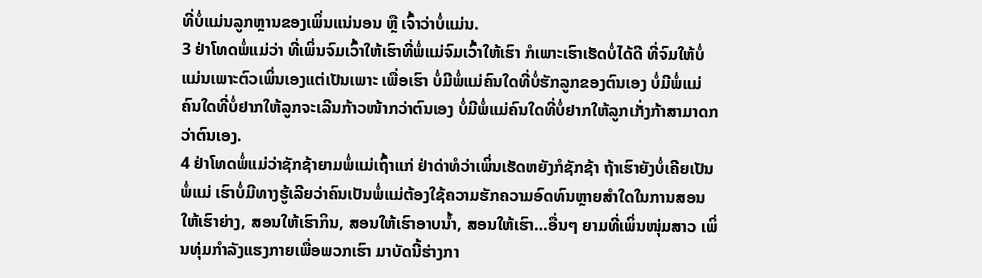ທີ່ບໍ່ແມ່ນລູກຫຼານຂອງເພິ່ນແນ່ນອນ ຫຼື ເຈົ້າວ່າບໍ່ແມ່ນ.
3 ຢ່າໂທດພໍ່ແມ່ວ່າ ທີ່ເພິ່ນຈົມເວົ້າໃຫ້ເຮົາທີ່ພໍ່ແມ່ຈົມເວົ້າໃຫ້ເຮົາ ກໍເພາະເຮົາເຮັດບໍ່ໄດ້ດີ ທີ່ຈົມໃຫ້ບໍ່ແມ່ນເພາະຕົວເພິ່ນເອງແຕ່ເປັນເພາະ ເພື່ອເຮົາ ບໍ່ມີພໍ່ແມ່ຄົນໃດທີ່ບໍ່ຮັກລູກຂອງຕົນເອງ ບໍ່ມີພໍ່ແມ່ຄົນໃດທີ່ບໍ່ຢາກໃຫ້ລູກຈະເລີນກ້າວໜ້າກວ່າຕົນເອງ ບໍ່ມີພໍ່ແມ່ຄົນໃດທີ່ບໍ່ຢາກໃຫ້ລູກເກັ່ງກ້າສາມາດກວ່າຕົນເອງ.
4 ຢ່າໂທດພໍ່ແມ່ວ່າຊັກຊ້າຍາມພໍ່ແມ່ເຖົ້າແກ່ ຢ່າດ່າທໍວ່າເພິ່ນເຮັດຫຍັງກໍຊັກຊ້າ ຖ້າເຮົາຍັງບໍ່ເຄີຍເປັນພໍ່ແມ່ ເຮົາບໍ່ມີທາງຮູ້ເລີຍວ່າຄົນເປັນພໍ່ແມ່ຕ້ອງໃຊ້ຄວາມຮັກຄວາມອົດທົນຫຼາຍສຳໃດໃນການສອນໃຫ້ເຮົາຍ່າງ, ສອນໃຫ້ເຮົາກິນ, ສອນໃຫ້ເຮົາອາບນ້ຳ, ສອນໃຫ້ເຮົາ…ອື່ນໆ ຍາມທີ່ເພິ່ນໜຸ່ມສາວ ເພິ່ນທຸ່ມກຳລັງແຮງກາຍເພື່ອພວກເຮົາ ມາບັດນີ້ຮ່າງກາ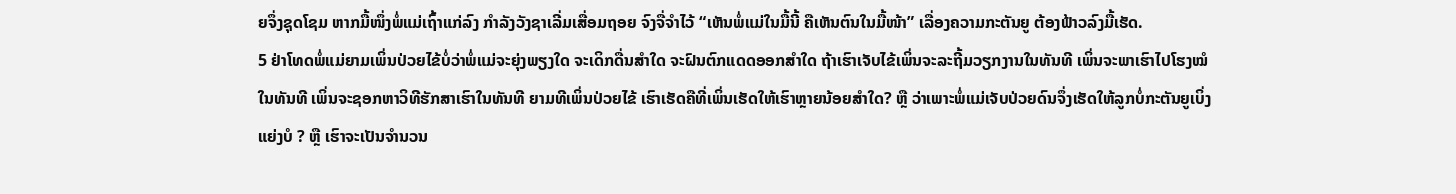ຍຈຶ່ງຊຸດໂຊມ ຫາກມື້ໜຶ່ງພໍ່ແມ່ເຖົ້າແກ່ລົງ ກຳລັງວັງຊາເລີ່ມເສື່ອມຖອຍ ຈົງຈື່ຈຳໄວ້ “ເຫັນພໍ່ແມ່ໃນມື້ນີ້ ຄືເຫັນຕົນໃນມື້ໜ້າ” ເລື່ອງຄວາມກະຕັນຍູ ຕ້ອງຟ້າວລົງມື້ເຮັດ.
5 ຢ່າໂທດພໍ່ແມ່ຍາມເພິ່ນປ່ວຍໄຂ້ບໍ່ວ່າພໍ່ແມ່ຈະຍຸ່ງພຽງໃດ ຈະເດິກດື່ນສຳໃດ ຈະຝົນຕົກແດດອອກສຳໃດ ຖ້າເຮົາເຈັບໄຂ້ເພິ່ນຈະລະຖີ້ມວຽກງານໃນທັນທີ ເພິ່ນຈະພາເຮົາໄປໂຮງໝໍໃນທັນທີ ເພິ່ນຈະຊອກຫາວິທີຮັກສາເຮົາໃນທັນທີ ຍາມທີເພິ່ນປ່ວຍໄຂ້ ເຮົາເຮັດຄືທີ່ເພິ່ນເຮັດໃຫ້ເຮົາຫຼາຍນ້ອຍສຳໃດ? ຫຼື ວ່າເພາະພໍ່ແມ່ເຈັບປ່ວຍດົນຈຶ່ງເຮັດໃຫ້ລູກບໍ່ກະຕັນຍູເບິ່ງແຍ່ງບໍ ? ຫຼື ເຮົາຈະເປັນຈຳນວນ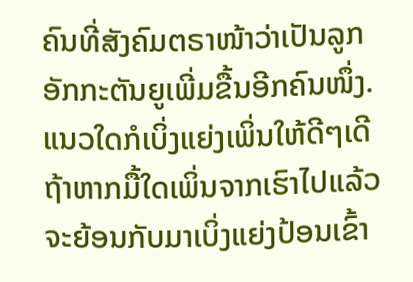ຄົນທີ່ສັງຄົມຕຣາໜ້າວ່າເປັນລູກອັກກະຕັນຍູເພີ່ມຂື້ນອີກຄົນໜຶ່ງ.
ແນວໃດກໍເບິ່ງແຍ່ງເພິ່ນໃຫ້ດີໆເດີ ຖ້າຫາກມື້ໃດເພິ່ນຈາກເຮົາໄປແລ້ວ ຈະຍ້ອນກັບມາເບິ່ງແຍ່ງປ້ອນເຂົ້າ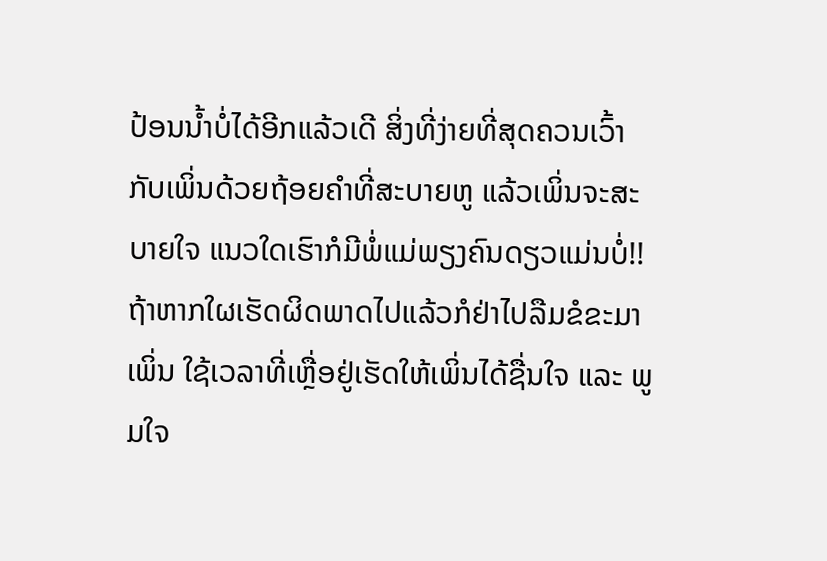ປ້ອນນ້ຳບໍ່ໄດ້ອີກແລ້ວເດີ ສິ່ງທີ່ງ່າຍທີ່ສຸດຄວນເວົ້າກັບເພິ່ນດ້ວຍຖ້ອຍຄຳທີ່ສະບາຍຫູ ແລ້ວເພິ່ນຈະສະບາຍໃຈ ແນວໃດເຮົາກໍມີພໍ່ແມ່ພຽງຄົນດຽວແມ່ນບໍ່!! ຖ້າຫາກໃຜເຮັດຜິດພາດໄປແລ້ວກໍຢ່າໄປລືມຂໍຂະມາເພິ່ນ ໃຊ້ເວລາທີ່ເຫຼື່ອຢູ່ເຮັດໃຫ້ເພິ່ນໄດ້ຊື່ນໃຈ ແລະ ພູມໃຈ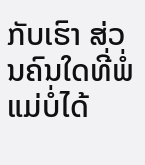ກັບເຮົາ ສ່ວນຄົນໃດທີ່ພໍ່ແມ່ບໍ່ໄດ້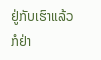ຢູ່ກັບເຮົາແລ້ວກໍຢ່າ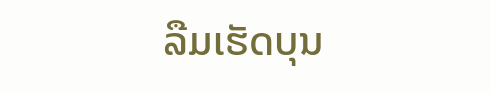ລືມເຮັດບຸນ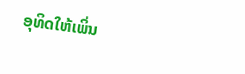ອຸທິດໃຫ້ເພິ່ນ